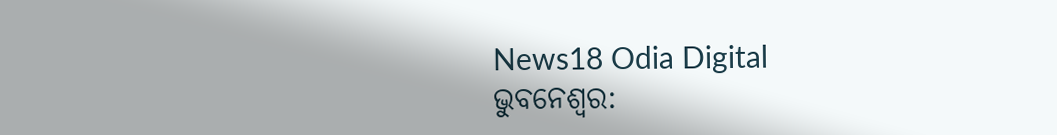News18 Odia Digital
ଭୁବନେଶ୍ୱର: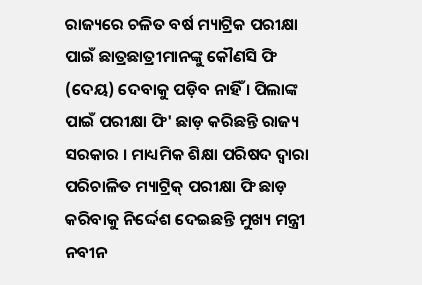ରାଜ୍ୟରେ ଚଳିତ ବର୍ଷ ମ୍ୟାଟ୍ରିକ ପରୀକ୍ଷା ପାଇଁ ଛାତ୍ରଛାତ୍ରୀମାନଙ୍କୁ କୌଣସି ଫି (ଦେୟ) ଦେବାକୁ ପଡ଼ିବ ନାହିଁ । ପିଲାଙ୍କ ପାଇଁ ପରୀକ୍ଷା ଫି' ଛାଡ଼ କରିଛନ୍ତି ରାଜ୍ୟ ସରକାର । ମାଧ୍ୟମିକ ଶିକ୍ଷା ପରିଷଦ ଦ୍ବାରା ପରିଚାଳିତ ମ୍ୟାଟ୍ରିକ୍ ପରୀକ୍ଷା ଫି ଛାଡ଼ କରିବାକୁ ନିର୍ଦ୍ଦେଶ ଦେଇଛନ୍ତି ମୁଖ୍ୟ ମନ୍ତ୍ରୀ ନବୀନ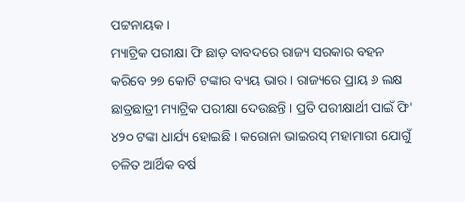ପଟ୍ଟନାୟକ ।
ମ୍ୟାଟ୍ରିକ ପରୀକ୍ଷା ଫି ଛାଡ଼ ବାବଦରେ ରାଜ୍ୟ ସରକାର ବହନ କରିବେ ୨୭ କୋଟି ଟଙ୍କାର ବ୍ୟୟ ଭାର । ରାଜ୍ୟରେ ପ୍ରାୟ ୬ ଲକ୍ଷ ଛାତ୍ରଛାତ୍ରୀ ମ୍ୟାଟ୍ରିକ ପରୀକ୍ଷା ଦେଉଛନ୍ତି । ପ୍ରତି ପରୀକ୍ଷାର୍ଥୀ ପାଇଁ ଫି' ୪୨୦ ଟଙ୍କା ଧାର୍ଯ୍ୟ ହୋଇଛି । କରୋନା ଭାଇରସ୍ ମହାମାରୀ ଯୋଗୁଁ ଚଳିତ ଆର୍ଥିକ ବର୍ଷ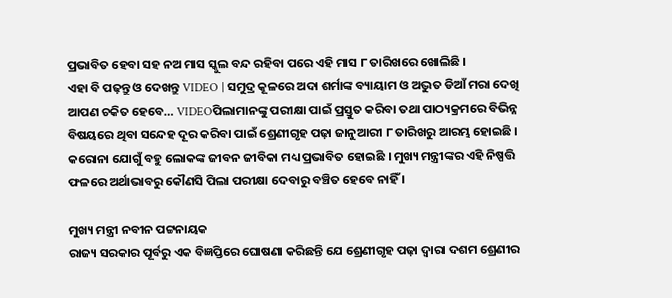ପ୍ରଭାବିତ ହେବା ସହ ନଅ ମାସ ସ୍କୁଲ ବନ୍ଦ ରହିବା ପରେ ଏହି ମାସ ୮ ତାରିଖରେ ଖୋଲିଛି ।
ଏହା ବି ପଢ଼ନ୍ତୁ ଓ ଦେଖନ୍ତୁ VIDEO | ସମୁଦ୍ର କୂଳରେ ଅଦା ଶର୍ମାଙ୍କ ବ୍ୟାୟାମ ଓ ଅଦ୍ଭୁତ ଡିଆଁ ମରା ଦେଖି ଆପଣ ଚକିତ ହେବେ… VIDEOପିଲାମାନଙ୍କୁ ପରୀକ୍ଷା ପାଇଁ ପ୍ରସ୍ତୁତ କରିବା ତଥା ପାଠ୍ୟକ୍ରମରେ ବିଭିନ୍ନ ବିଷୟରେ ଥିବା ସନ୍ଦେହ ଦୂର କରିବା ପାଇଁ ଶ୍ରେଣୀଗୃହ ପଢ଼ା ଜାନୁଆରୀ ୮ ତାରିଖରୁ ଆରମ୍ଭ ହୋଇଛି । କରୋନା ଯୋଗୁଁ ବହୁ ଲୋକଙ୍କ ଜୀବନ ଜୀବିକା ମଧ୍ୟ ପ୍ରଭାବିତ ହୋଇଛି । ମୁଖ୍ୟ ମନ୍ତ୍ରୀଙ୍କର ଏହି ନିଷ୍ପତ୍ତି ଫଳରେ ଅର୍ଥାଭାବରୁ କୌଣସି ପିଲା ପରୀକ୍ଷା ଦେବାରୁ ବଞ୍ଚିତ ହେବେ ନାହିଁ ।

ମୁଖ୍ୟ ମନ୍ତ୍ରୀ ନବୀନ ପଟ୍ଟନାୟକ
ରାଜ୍ୟ ସରକାର ପୂର୍ବରୁ ଏକ ବିଜ୍ଞପ୍ତିରେ ଘୋଷଣା କରିଛନ୍ତି ଯେ ଶ୍ରେଣୀଗୃହ ପଢ଼ା ଦ୍ୱାରା ଦଶମ ଶ୍ରେଣୀର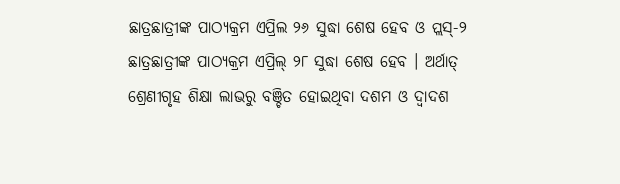ଛାତ୍ରଛାତ୍ରୀଙ୍କ ପାଠ୍ୟକ୍ରମ ଏପ୍ରିଲ ୨୬ ସୁଦ୍ଧା ଶେଷ ହେବ ଓ ପ୍ଲସ୍-୨ ଛାତ୍ରଛାତ୍ରୀଙ୍କ ପାଠ୍ୟକ୍ରମ ଏପ୍ରିଲ୍ ୨୮ ସୁଦ୍ଧା ଶେଷ ହେବ । ଅର୍ଥାତ୍ ଶ୍ରେଣୀଗୃହ ଶିକ୍ଷା ଲାଭରୁ ବଞ୍ଚିତ ହୋଇଥିବା ଦଶମ ଓ ଦ୍ୱାଦଶ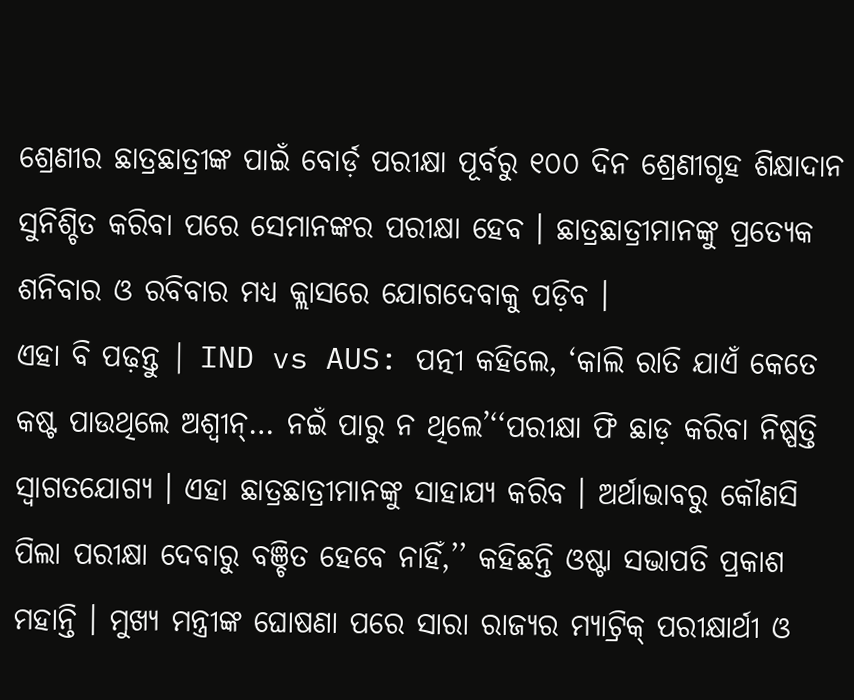ଶ୍ରେଣୀର ଛାତ୍ରଛାତ୍ରୀଙ୍କ ପାଇଁ ବୋର୍ଡ଼ ପରୀକ୍ଷା ପୂର୍ବରୁ ୧୦୦ ଦିନ ଶ୍ରେଣୀଗୃହ ଶିକ୍ଷାଦାନ ସୁନିଶ୍ଚିତ କରିବା ପରେ ସେମାନଙ୍କର ପରୀକ୍ଷା ହେବ । ଛାତ୍ରଛାତ୍ରୀମାନଙ୍କୁ ପ୍ରତ୍ୟେକ ଶନିବାର ଓ ରବିବାର ମଧ୍ୟ କ୍ଲାସରେ ଯୋଗଦେବାକୁ ପଡ଼ିବ ।
ଏହା ବି ପଢ଼ନ୍ତୁ | IND vs AUS: ପତ୍ନୀ କହିଲେ, ‘କାଲି ରାତି ଯାଏଁ କେତେ କଷ୍ଟ ପାଉଥିଲେ ଅଶ୍ୱୀନ୍… ନଇଁ ପାରୁ ନ ଥିଲେ’‘‘ପରୀକ୍ଷା ଫି ଛାଡ଼ କରିବା ନିଷ୍ପତ୍ତି ସ୍ୱାଗତଯୋଗ୍ୟ । ଏହା ଛାତ୍ରଛାତ୍ରୀମାନଙ୍କୁ ସାହାଯ୍ୟ କରିବ । ଅର୍ଥାଭାବରୁ କୌଣସି ପିଲା ପରୀକ୍ଷା ଦେବାରୁ ବଞ୍ଚିତ ହେବେ ନାହିଁ,’’ କହିଛନ୍ତି ଓଷ୍ଟା ସଭାପତି ପ୍ରକାଶ ମହାନ୍ତି । ମୁଖ୍ୟ ମନ୍ତ୍ରୀଙ୍କ ଘୋଷଣା ପରେ ସାରା ରାଜ୍ୟର ମ୍ୟାଟ୍ରିକ୍ ପରୀକ୍ଷାର୍ଥୀ ଓ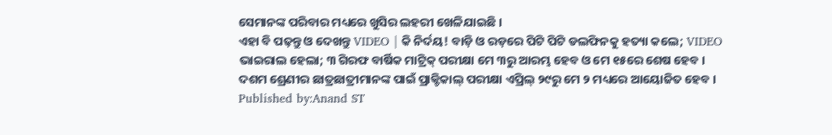ସେମାନଙ୍କ ପରିବାର ମଧ୍ୟରେ ଖୁସିର ଲହରୀ ଖେଳିଯାଇଛି ।
ଏହା ବି ପଢ଼ନ୍ତୁ ଓ ଦେଖନ୍ତୁ VIDEO | କି ନିର୍ଦୟ! ବାଡ଼ି ଓ ରଡ଼ରେ ପିଟି ପିଟି ଡଲଫିନକୁ ହତ୍ୟା କଲେ; VIDEO ଭାଇରାଲ ହେଲା; ୩ ଗିରଫ ବାର୍ଷିକ ମାଟ୍ରିକ୍ ପରୀକ୍ଷା ମେ ୩ରୁ ଆରମ୍ଭ ହେବ ଓ ମେ ୧୫ରେ ଶେଷ ହେବ । ଦଶମ ଶ୍ରେଣୀର ଛାତ୍ରଛାତ୍ରୀମାନଙ୍କ ପାଇଁ ପ୍ରାକ୍ଟିକାଲ୍ ପରୀକ୍ଷା ଏପ୍ରିଲ୍ ୨୯ରୁ ମେ ୨ ମଧ୍ୟରେ ଆୟୋଜିତ ହେବ ।
Published by:Anand ST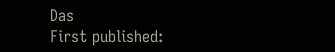Das
First published: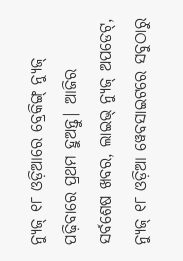ନ୍ୟୁଜ୍ ୧୮ ଓଡ଼ିଆରେ ବ୍ରେକିଙ୍ଗ୍ ନ୍ୟୁଜ୍ ପଢ଼ିବାରେ ପ୍ରଥମ ହୁଅନ୍ତୁ| ଆଜିର ସର୍ବଶେଷ ଖବର, ଲାଇଭ୍ ନ୍ୟୁଜ୍ ଅପଡେଟ୍, ନ୍ୟୁଜ୍ ୧୮ ଓଡ଼ିଆ ୱେବସାଇଟରେ ସବୁଠାରୁ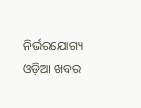ନିର୍ଭରଯୋଗ୍ୟ ଓଡ଼ିଆ ଖବର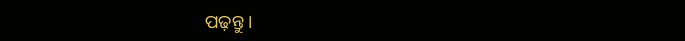ପଢ଼ନ୍ତୁ ।